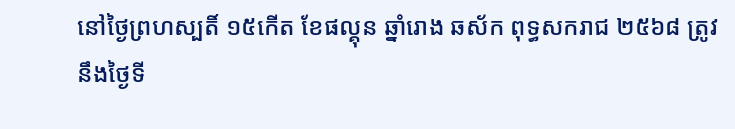នៅថ្ងៃព្រហស្បតិ៍ ១៥កើត ខែផល្គុន ឆ្នាំរោង ឆស័ក ពុទ្ធសករាជ ២៥៦៨ ត្រូវនឹងថ្ងៃទី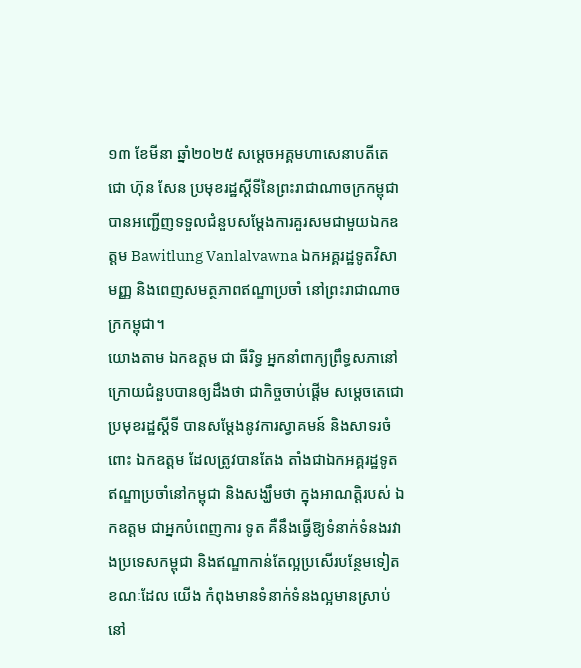១៣ ខែមីនា ឆ្នាំ២០២៥ សម្ដេចអគ្គមហាសេនាបតីតេជោ ហ៊ុន សែន ប្រមុខរដ្ឋស្ដីទីនៃព្រះរាជាណាចក្រកម្ពុជា បានអញ្ជើញទទួលជំនួបសម្ដែងការគួរសមជាមួយឯកឧត្តម Bawitlung Vanlalvawna ឯកអគ្គរដ្ឋទូតវិសាមញ្ញ និងពេញសមត្ថភាពឥណ្ឌាប្រចាំ នៅព្រះរាជាណាចក្រកម្ពុជា។
យោងតាម ឯកឧត្តម ជា ធីរិទ្ធ អ្នកនាំពាក្យព្រឹទ្ធសភានៅក្រោយជំនួបបានឲ្យដឹងថា ជាកិច្ចចាប់ផ្ដើម សម្ដេចតេជោ ប្រមុខរដ្ឋស្ដីទី បានសម្ដែងនូវការស្វាគមន៍ និងសាទរចំពោះ ឯកឧត្តម ដែលត្រូវបានតែង តាំងជាឯកអគ្គរដ្ឋទូតឥណ្ឌាប្រចាំនៅកម្ពុជា និងសង្ឃឹមថា ក្នុងអាណត្តិរបស់ ឯកឧត្តម ជាអ្នកបំពេញការ ទូត គឺនឹងធ្វើឱ្យទំនាក់ទំនងរវាងប្រទេសកម្ពុជា និងឥណ្ឌាកាន់តែល្អប្រសើរបន្ថែមទៀត ខណៈដែល យើង កំពុងមានទំនាក់ទំនងល្អមានស្រាប់នៅ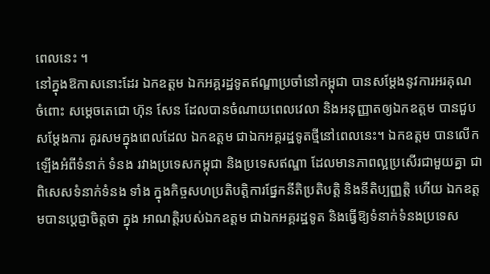ពេលនេះ ។
នៅក្នុងឱកាសនោះដែរ ឯកឧត្តម ឯកអគ្គរដ្ឋទូតឥណ្ឌាប្រចាំនៅកម្ពុជា បានសម្ដែងនូវការអរគុណ ចំពោះ សម្ដេចតេជោ ហ៊ុន សែន ដែលបានចំណាយពេលវេលា និងអនុញ្ញាតឲ្យឯកឧត្តម បានជួបសម្ដែងការ គួរសមក្នុងពេលដែល ឯកឧត្ដម ជាឯកអគ្គរដ្ឋទូតថ្មីនៅពេលនេះ។ ឯកឧត្តម បានលើកឡើងអំពីទំនាក់ ទំនង រវាងប្រទេសកម្ពុជា និងប្រទេសឥណ្ឌា ដែលមានភាពល្អប្រសើរជាមួយគ្នា ជាពិសេសទំនាក់ទំនង ទាំង ក្នុងកិច្ចសហប្រតិបត្តិការផ្នែកនីតិប្រតិបត្តិ និងនីតិប្បញ្ញត្តិ ហើយ ឯកឧត្តមបានប្ដេជ្ញាចិត្តថា ក្នុង អាណត្តិរបស់ឯកឧត្តម ជាឯកអគ្គរដ្ឋទូត និងធ្វើឱ្យទំនាក់ទំនងប្រទេស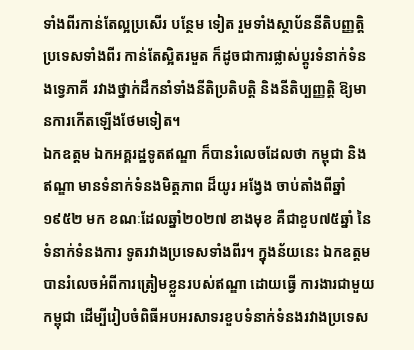ទាំងពីរកាន់តែល្អប្រសើរ បន្ថែម ទៀត រួមទាំងស្ថាប័ននីតិបញ្ញត្តិប្រទេសទាំងពីរ កាន់តែស្អិតរមួត ក៏ដូចជាការផ្លាស់ប្ដូរទំនាក់ទំនងទ្វេភាគី រវាងថ្នាក់ដឹកនាំទាំងនីតិប្រតិបត្តិ និងនីតិប្បញ្ញត្តិ ឱ្យមានការកើតឡើងថែមទៀត។
ឯកឧត្តម ឯកអគ្គរដ្ឋទូតឥណ្ឌា ក៏បានរំលេចដែលថា កម្ពុជា និងឥណ្ឌា មានទំនាក់ទំនងមិត្តភាព ដ៏យូរ អង្វែង ចាប់តាំងពីឆ្នាំ១៩៥២ មក ខណៈដែលឆ្នាំ២០២៧ ខាងមុខ គឺជាខួប៧៥ឆ្នាំ នៃទំនាក់ទំនងការ ទូតរវាងប្រទេសទាំងពីរ។ ក្នុងន័យនេះ ឯកឧត្តម បានរំលេចអំពីការត្រៀមខ្លួនរបស់ឥណ្ឌា ដោយធ្វើ ការងារជាមួយកម្ពុជា ដើម្បីរៀបចំពិធីអបអរសាទរខួបទំនាក់ទំនងរវាងប្រទេស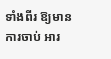ទាំងពីរ ឱ្យមានការចាប់ អារ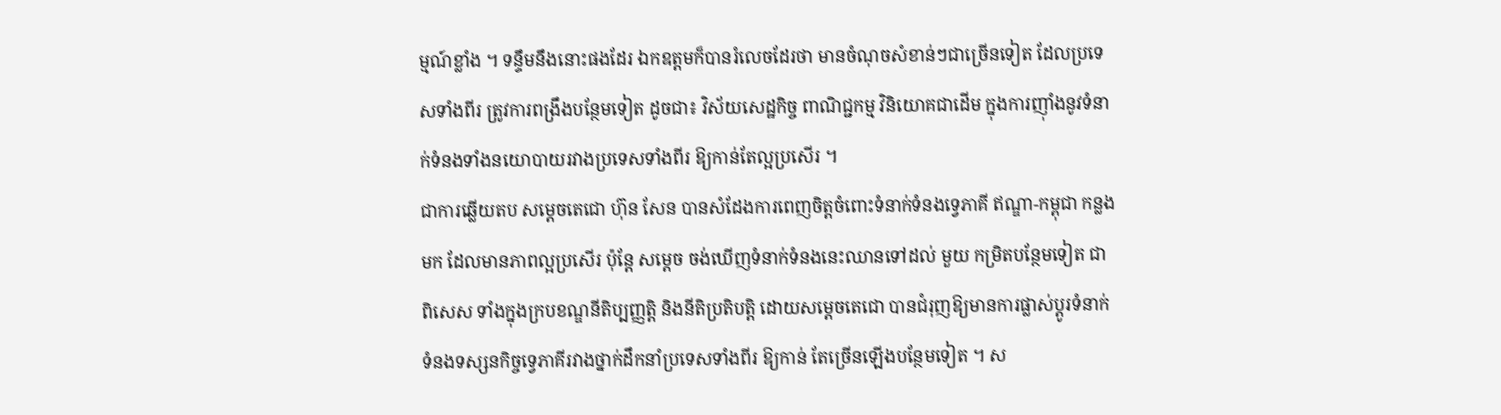ម្មណ៍ខ្លាំង ។ ទន្ទឹមនឹងនោះផងដែរ ឯកឧត្តមក៏បានរំលេចដែរថា មានចំណុចសំខាន់ៗជាច្រើនទៀត ដែលប្រទេសទាំងពីរ ត្រូវការពង្រឹងបន្ថែមទៀត ដូចជា៖ វិស័យសេដ្ឋកិច្ច ពាណិជ្ជកម្ម វិនិយោគជាដើម ក្នុងការញ៉ាំងនូវទំនាក់ទំនងទាំងនយោបាយរវាងប្រទេសទាំងពីរ ឱ្យកាន់តែល្អប្រសើរ ។
ជាការឆ្លើយតប សម្ដេចតេជោ ហ៊ុន សែន បានសំដែងការពេញចិត្តចំពោះទំនាក់ទំនងទ្វេភាគី ឥណ្ឌា-កម្ពុជា កន្លងមក ដែលមានភាពល្អប្រសើរ ប៉ុន្តែ សម្ដេច ចង់ឃើញទំនាក់ទំនងនេះឈានទៅដល់ មួយ កម្រិតបន្ថែមទៀត ជាពិសេស ទាំងក្នុងក្របខណ្ឌនីតិប្បញ្ញត្តិ និងនីតិប្រតិបត្តិ ដោយសម្ដេចតេជោ បានជំរុញឱ្យមានការផ្លាស់ប្ដូរទំនាក់ទំនងទស្សនកិច្ចទ្វេភាគីរវាងថ្នាក់ដឹកនាំប្រទេសទាំងពីរ ឱ្យកាន់ តែច្រើនឡើងបន្ថែមទៀត ។ ស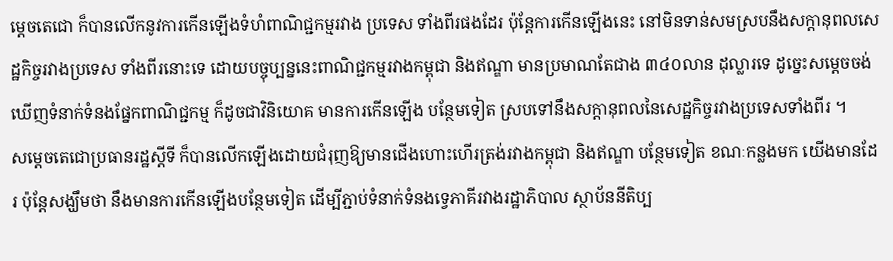ម្ដេចតេជោ ក៏បានលើកនូវការកើនឡើងទំហំពាណិជ្ជកម្មរវាង ប្រទេស ទាំងពីរផងដែរ ប៉ុន្តែការកើនឡើងនេះ នៅមិនទាន់សមស្របនឹងសក្ដានុពលសេដ្ឋកិច្ចរវាងប្រទេស ទាំងពីរនោះទេ ដោយបច្ចុប្បន្ននេះពាណិជ្ជកម្មរវាងកម្ពុជា និងឥណ្ឌា មានប្រមាណតែជាង ៣៤០លាន ដុល្លារទេ ដូច្នេះសម្ដេចចង់ឃើញទំនាក់ទំនងផ្នែកពាណិជ្ជកម្ម ក៏ដូចជាវិនិយោគ មានការកើនឡើង បន្ថែមទៀត ស្របទៅនឹងសក្ដានុពលនៃសេដ្ឋកិច្ចរវាងប្រទេសទាំងពីរ ។
សម្ដេចតេជោប្រធានរដ្ឋស្ដីទី ក៏បានលើកឡើងដោយជំរុញឱ្យមានជើងហោះហើរត្រង់រវាងកម្ពុជា និងឥណ្ឌា បន្ថែមទៀត ខណៈកន្លងមក យើងមានដែរ ប៉ុន្តែសង្ឃឹមថា នឹងមានការកើនឡើងបន្ថែមទៀត ដើម្បីភ្ជាប់ទំនាក់ទំនងទ្វេភាគីរវាងរដ្ឋាភិបាល ស្ថាប័ននីតិប្ប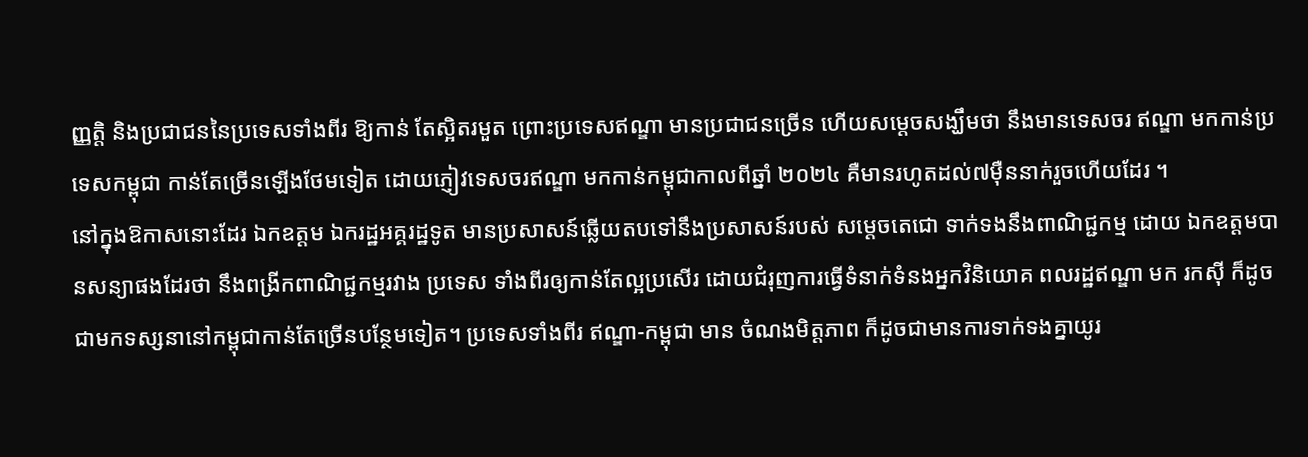ញ្ញត្តិ និងប្រជាជននៃប្រទេសទាំងពីរ ឱ្យកាន់ តែស្អិតរមួត ព្រោះប្រទេសឥណ្ឌា មានប្រជាជនច្រើន ហើយសម្ដេចសង្ឃឹមថា នឹងមានទេសចរ ឥណ្ឌា មកកាន់ប្រទេសកម្ពុជា កាន់តែច្រើនឡើងថែមទៀត ដោយភ្ញៀវទេសចរឥណ្ឌា មកកាន់កម្ពុជាកាលពីឆ្នាំ ២០២៤ គឺមានរហូតដល់៧ម៉ឺននាក់រួចហើយដែរ ។
នៅក្នុងឱកាសនោះដែរ ឯកឧត្ដម ឯករដ្ឋអគ្គរដ្ឋទូត មានប្រសាសន៍ឆ្លើយតបទៅនឹងប្រសាសន៍របស់ សម្ដេចតេជោ ទាក់ទងនឹងពាណិជ្ជកម្ម ដោយ ឯកឧត្តមបានសន្យាផងដែរថា នឹងពង្រីកពាណិជ្ជកម្មរវាង ប្រទេស ទាំងពីរឲ្យកាន់តែល្អប្រសើរ ដោយជំរុញការធ្វើទំនាក់ទំនងអ្នកវិនិយោគ ពលរដ្ឋឥណ្ឌា មក រកស៊ី ក៏ដូចជាមកទស្សនានៅកម្ពុជាកាន់តែច្រើនបន្ថែមទៀត។ ប្រទេសទាំងពីរ ឥណ្ឌា-កម្ពុជា មាន ចំណងមិត្តភាព ក៏ដូចជាមានការទាក់ទងគ្នាយូរ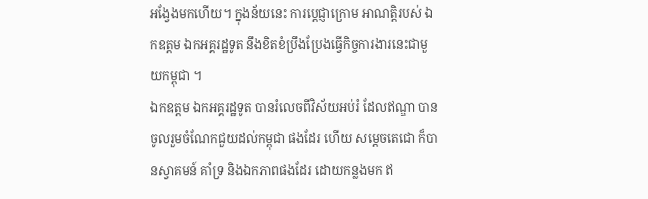អង្វែងមកហើយ។ ក្នុងន័យនេះ ការប្ដេជ្ញាក្រោម អាណត្តិរបស់ ឯកឧត្តម ឯកអគ្គរដ្ឋទូត នឹងខិតខំប្រឹងប្រែងធ្វើកិច្ចការងារនេះជាមួយកម្ពុជា ។
ឯកឧត្តម ឯកអគ្គរដ្ឋទូត បានរំលេចពីវិស័យអប់រំ ដែលឥណ្ឌា បានចូលរួមចំណែកជួយដល់កម្ពុជា ផងដែរ ហើយ សម្ដេចតេជោ ក៏បានស្វាគមន៍ គាំទ្រ និងឯកភាពផងដែរ ដោយកន្លងមក ឥ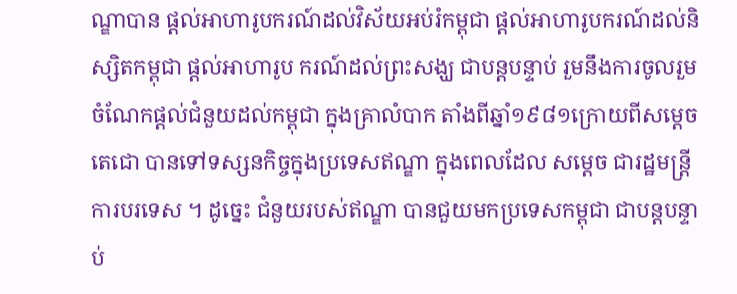ណ្ឌាបាន ផ្ដល់អាហារូបករណ៍ដល់វិស័យអប់រំកម្ពុជា ផ្ដល់អាហារូបករណ៍ដល់និស្សិតកម្ពុជា ផ្ដល់អាហារូប ករណ៍ដល់ព្រះសង្ឃ ជាបន្តបន្ទាប់ រួមនឹងការចូលរួមចំណែកផ្ដល់ជំនួយដល់កម្ពុជា ក្នុងគ្រាលំបាក តាំងពីឆ្នាំ១៩៨១ក្រោយពីសម្ដេចតេជោ បានទៅទស្សនកិច្ចក្នុងប្រទេសឥណ្ឌា ក្នុងពេលដែល សម្ដេច ជារដ្ឋមន្ត្រីការបរទេស ។ ដូច្នេះ ជំនួយរបស់ឥណ្ឌា បានជួយមកប្រទេសកម្ពុជា ជាបន្តបន្ទាប់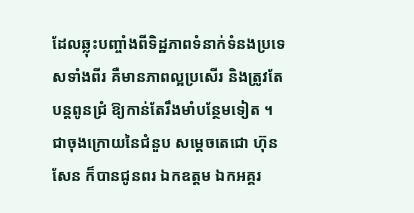ដែលឆ្លុះបញ្ចាំងពីទិដ្ឋភាពទំនាក់ទំនងប្រទេសទាំងពីរ គឺមានភាពល្អប្រសើរ និងត្រូវតែបន្តពូនជ្រំ ឱ្យកាន់តែរឹងមាំបន្ថែមទៀត ។
ជាចុងក្រោយនៃជំនួប សម្ដេចតេជោ ហ៊ុន សែន ក៏បានជូនពរ ឯកឧត្តម ឯកអគ្គរ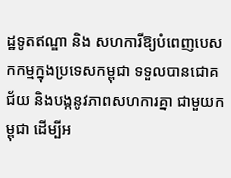ដ្ឋទូតឥណ្ឌា និង សហការីឱ្យបំពេញបេសកកម្មក្នុងប្រទេសកម្ពុជា ទទួលបានជោគជ័យ និងបង្កនូវភាពសហការគ្នា ជាមួយកម្ពុជា ដើម្បីអ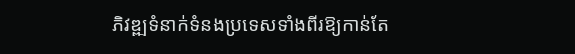ភិវឌ្ឍទំនាក់ទំនងប្រទេសទាំងពីរឱ្យកាន់តែ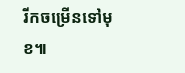រីកចម្រើនទៅមុខ៕